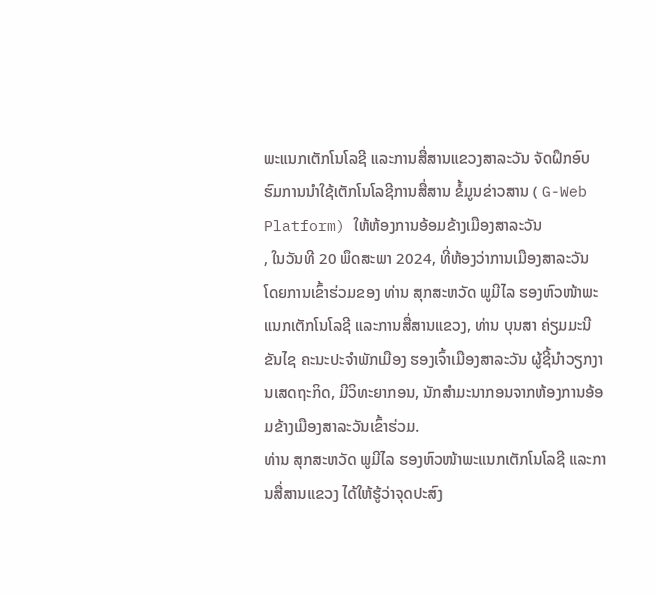ພະແນກເຕັກໂນໂລຊີ ແລະການສື່ສານແຂວງສາລະວັນ ຈັດຝຶກອົບຮົມການນຳໃຊ້ເຕັກໂນໂລຊີການສື່ສານ ຂໍ້ມູນຂ່າວສານ ( G-Web Platform) ໃຫ້ຫ້ອງການອ້ອມຂ້າງເມືອງສາລະວັນ
, ໃນວັນທີ 20 ພຶດສະພາ 2024, ທີ່ຫ້ອງວ່າການເມືອງສາລະວັນ ໂດຍການເຂົ້າຮ່ວມຂອງ ທ່ານ ສຸກສະຫວັດ ພູມີໄລ ຮອງຫົວໜ້າພະແນກເຕັກໂນໂລຊີ ແລະການສື່ສານແຂວງ, ທ່ານ ບຸນສາ ຄ່ຽມມະນີຂັນໄຊ ຄະນະປະຈຳພັກເມືອງ ຮອງເຈົ້າເມືອງສາລະວັນ ຜູ້ຊີ້ນຳວຽກງານເສດຖະກິດ, ມີວິທະຍາກອນ, ນັກສຳມະນາກອນຈາກຫ້ອງການອ້ອມຂ້າງເມືອງສາລະວັນເຂົ້າຮ່ວມ.
ທ່ານ ສຸກສະຫວັດ ພູມີໄລ ຮອງຫົວໜ້າພະແນກເຕັກໂນໂລຊີ ແລະການສື່ສານແຂວງ ໄດ້ໃຫ້ຮູ້ວ່າຈຸດປະສົງ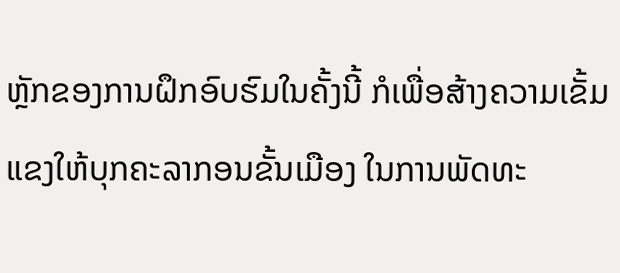ຫຼັກຂອງການຝຶກອົບຮົມໃນຄັ້ງນີ້ ກໍເພື່ອສ້າງຄວາມເຂັ້ມແຂງໃຫ້ບຸກຄະລາກອນຂັ້ນເມືອງ ໃນການພັດທະ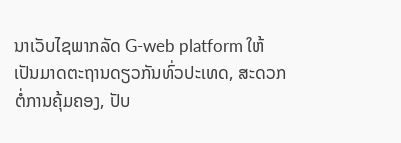ນາເວັບໄຊພາກລັດ G-web platform ໃຫ້ເປັນມາດຕະຖານດຽວກັນທົ່ວປະເທດ, ສະດວກຕໍ່ການຄຸ້ມຄອງ, ປັບ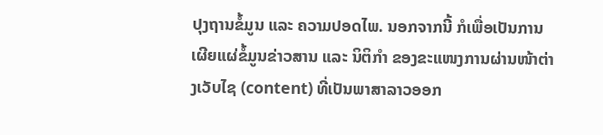ປຸງຖານຂໍ້ມູນ ແລະ ຄວາມປອດໄພ. ນອກຈາກນີ້ ກໍເພື່ອເປັນການເຜີຍແຜ່ຂໍ້ມູນຂ່າວສານ ແລະ ນິຕິກຳ ຂອງຂະແໜງການຜ່ານໜ້າຕ່າງເວັບໄຊ (content) ທີ່ເປັນພາສາລາວອອກ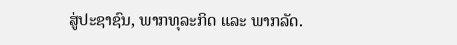ສູ່ປະຊາຊົນ, ພາກທຸລະກິດ ແລະ ພາກລັດ.